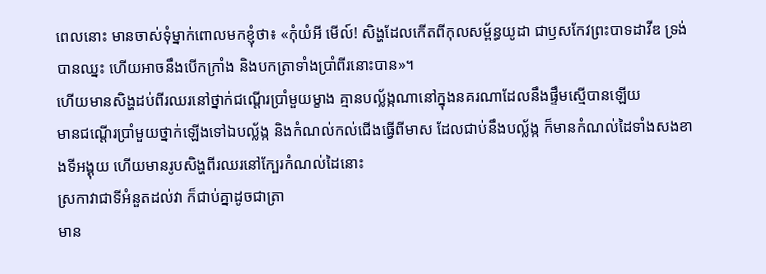ពេលនោះ មានចាស់ទុំម្នាក់ពោលមកខ្ញុំថា៖ «កុំយំអី មើល៍! សិង្ហដែលកើតពីកុលសម្ព័ន្ធយូដា ជាឫសកែវព្រះបាទដាវីឌ ទ្រង់បានឈ្នះ ហើយអាចនឹងបើកក្រាំង និងបកត្រាទាំងប្រាំពីរនោះបាន»។
ហើយមានសិង្ហដប់ពីរឈរនៅថ្នាក់ជណ្តើរប្រាំមួយម្ខាង គ្មានបល្ល័ង្កណានៅក្នុងនគរណាដែលនឹងផ្ទឹមស្មើបានឡើយ
មានជណ្តើរប្រាំមួយថ្នាក់ឡើងទៅឯបល្ល័ង្ក និងកំណល់កល់ជើងធ្វើពីមាស ដែលជាប់នឹងបល្ល័ង្ក ក៏មានកំណល់ដៃទាំងសងខាងទីអង្គុយ ហើយមានរូបសិង្ហពីរឈរនៅក្បែរកំណល់ដៃនោះ
ស្រកាវាជាទីអំនួតដល់វា ក៏ជាប់គ្នាដូចជាត្រា
មាន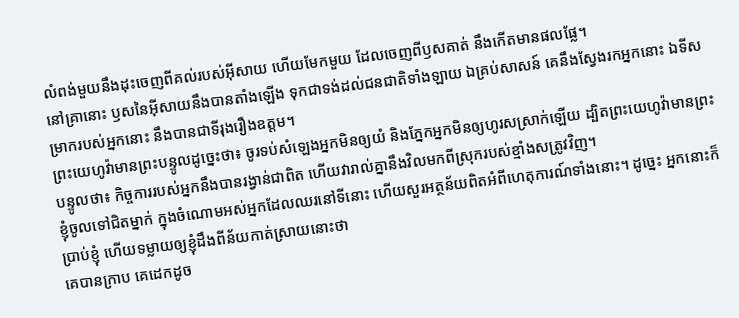លំពង់មួយនឹងដុះចេញពីគល់របស់អ៊ីសាយ ហើយមែកមួយ ដែលចេញពីឫសគាត់ នឹងកើតមានផលផ្លែ។
នៅគ្រានោះ ឫសនៃអ៊ីសាយនឹងបានតាំងឡើង ទុកជាទង់ដល់ជនជាតិទាំងឡាយ ឯគ្រប់សាសន៍ គេនឹងស្វែងរកអ្នកនោះ ឯទីសម្រាករបស់អ្នកនោះ នឹងបានជាទីរុងរឿងឧត្តម។
ព្រះយេហូវ៉ាមានព្រះបន្ទូលដូច្នេះថា៖ ចូរទប់សំឡេងអ្នកមិនឲ្យយំ និងភ្នែកអ្នកមិនឲ្យហូរសស្រាក់ឡើយ ដ្បិតព្រះយេហូវ៉ាមានព្រះបន្ទូលថា៖ កិច្ចការរបស់អ្នកនឹងបានរង្វាន់ជាពិត ហើយវារាល់គ្នានឹងវិលមកពីស្រុករបស់ខ្មាំងសត្រូវវិញ។
ខ្ញុំចូលទៅជិតម្នាក់ ក្នុងចំណោមអស់អ្នកដែលឈរនៅទីនោះ ហើយសួរអត្ថន័យពិតអំពីហេតុការណ៍ទាំងនោះ។ ដូច្នេះ អ្នកនោះក៏ប្រាប់ខ្ញុំ ហើយទម្លាយឲ្យខ្ញុំដឹងពីន័យកាត់ស្រាយនោះថា
គេបានក្រាប គេដេកដូច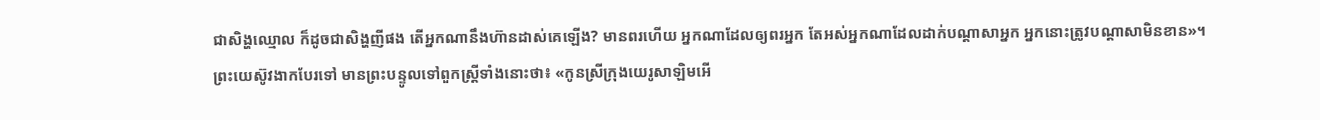ជាសិង្ហឈ្មោល ក៏ដូចជាសិង្ហញីផង តើអ្នកណានឹងហ៊ានដាស់គេឡើង? មានពរហើយ អ្នកណាដែលឲ្យពរអ្នក តែអស់អ្នកណាដែលដាក់បណ្ដាសាអ្នក អ្នកនោះត្រូវបណ្ដាសាមិនខាន»។
ព្រះយេស៊ូវងាកបែរទៅ មានព្រះបន្ទូលទៅពួកស្ត្រីទាំងនោះថា៖ «កូនស្រីក្រុងយេរូសាឡិមអើ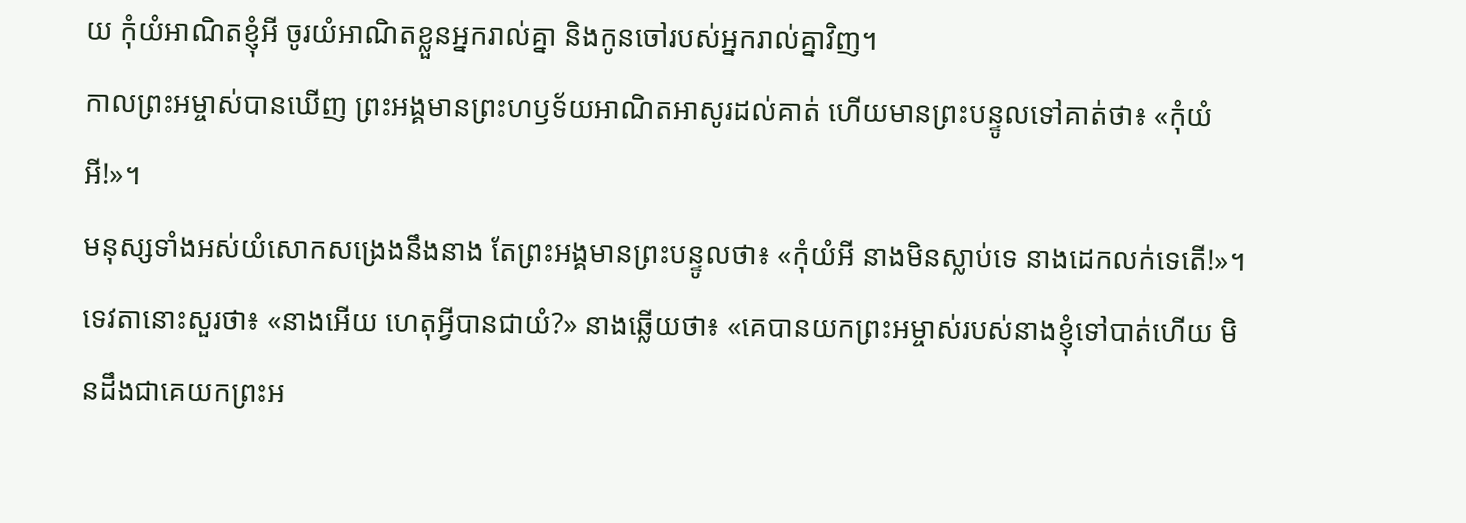យ កុំយំអាណិតខ្ញុំអី ចូរយំអាណិតខ្លួនអ្នករាល់គ្នា និងកូនចៅរបស់អ្នករាល់គ្នាវិញ។
កាលព្រះអម្ចាស់បានឃើញ ព្រះអង្គមានព្រះហឫទ័យអាណិតអាសូរដល់គាត់ ហើយមានព្រះបន្ទូលទៅគាត់ថា៖ «កុំយំអី!»។
មនុស្សទាំងអស់យំសោកសង្រេងនឹងនាង តែព្រះអង្គមានព្រះបន្ទូលថា៖ «កុំយំអី នាងមិនស្លាប់ទេ នាងដេកលក់ទេតើ!»។
ទេវតានោះសួរថា៖ «នាងអើយ ហេតុអ្វីបានជាយំ?» នាងឆ្លើយថា៖ «គេបានយកព្រះអម្ចាស់របស់នាងខ្ញុំទៅបាត់ហើយ មិនដឹងជាគេយកព្រះអ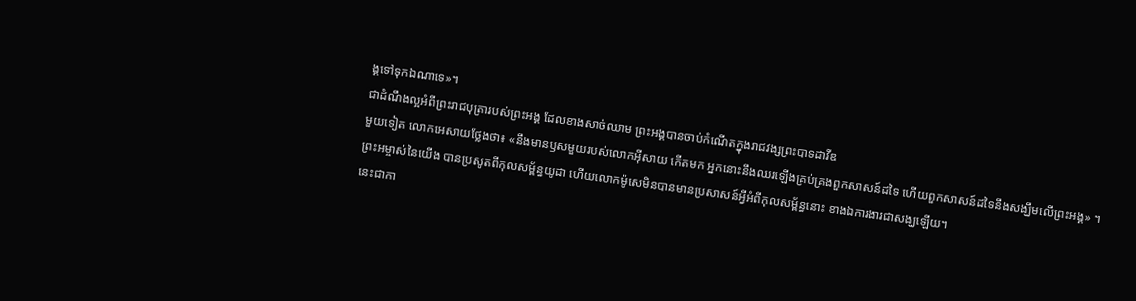ង្គទៅទុកឯណាទេ»។
ជាដំណឹងល្អអំពីព្រះរាជបុត្រារបស់ព្រះអង្គ ដែលខាងសាច់ឈាម ព្រះអង្គបានចាប់កំណើតក្នុងរាជវង្សព្រះបាទដាវីឌ
មួយទៀត លោកអេសាយថ្លែងថា៖ «នឹងមានឫសមួយរបស់លោកអ៊ីសាយ កើតមក អ្នកនោះនឹងឈរឡើងគ្រប់គ្រងពួកសាសន៍ដទៃ ហើយពួកសាសន៍ដទៃនឹងសង្ឃឹមលើព្រះអង្គ» ។
ព្រះអម្ចាស់នៃយើង បានប្រសូតពីកុលសម្ព័ន្ធយូដា ហើយលោកម៉ូសេមិនបានមានប្រសាសន៍អ្វីអំពីកុលសម្ព័ន្ធនោះ ខាងឯការងារជាសង្ឃឡើយ។
នេះជាកា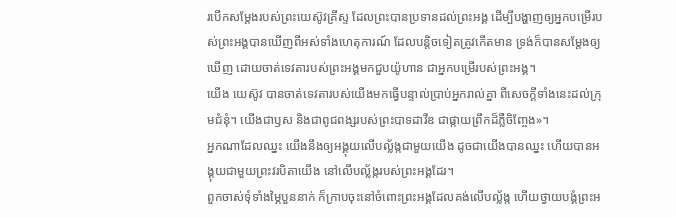របើកសម្តែងរបស់ព្រះយេស៊ូវគ្រីស្ទ ដែលព្រះបានប្រទានដល់ព្រះអង្គ ដើម្បីបង្ហាញឲ្យអ្នកបម្រើរបស់ព្រះអង្គបានឃើញពីអស់ទាំងហេតុការណ៍ ដែលបន្តិចទៀតត្រូវកើតមាន ទ្រង់ក៏បានសម្តែងឲ្យឃើញ ដោយចាត់ទេវតារបស់ព្រះអង្គមកជួបយ៉ូហាន ជាអ្នកបម្រើរបស់ព្រះអង្គ។
យើង យេស៊ូវ បានចាត់ទេវតារបស់យើងមកធ្វើបន្ទាល់ប្រាប់អ្នករាល់គ្នា ពីសេចក្ដីទាំងនេះដល់ក្រុមជំនុំ។ យើងជាឫស និងជាពូជពង្សរបស់ព្រះបាទដាវីឌ ជាផ្កាយព្រឹកដ៏ភ្លឺចិញ្ចែង»។
អ្នកណាដែលឈ្នះ យើងនឹងឲ្យអង្គុយលើបល្ល័ង្កជាមួយយើង ដូចជាយើងបានឈ្នះ ហើយបានអង្គុយជាមួយព្រះវរបិតាយើង នៅលើបល្ល័ង្ករបស់ព្រះអង្គដែរ។
ពួកចាស់ទុំទាំងម្ភៃបួននាក់ ក៏ក្រាបចុះនៅចំពោះព្រះអង្គដែលគង់លើបល្ល័ង្ក ហើយថ្វាយបង្គំព្រះអ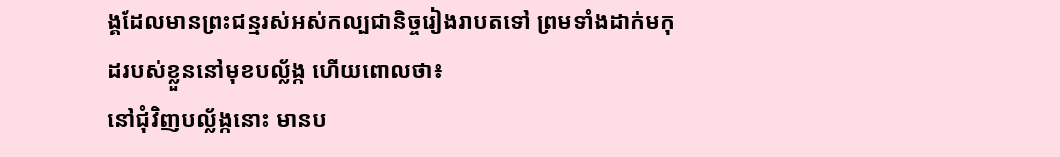ង្គដែលមានព្រះជន្មរស់អស់កល្បជានិច្ចរៀងរាបតទៅ ព្រមទាំងដាក់មកុដរបស់ខ្លួននៅមុខបល្ល័ង្ក ហើយពោលថា៖
នៅជុំវិញបល្ល័ង្កនោះ មានប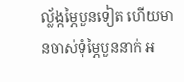ល្ល័ង្កម្ភៃបួនទៀត ហើយមានចាស់ទុំម្ភៃបួននាក់ អ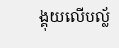ង្គុយលើបល្ល័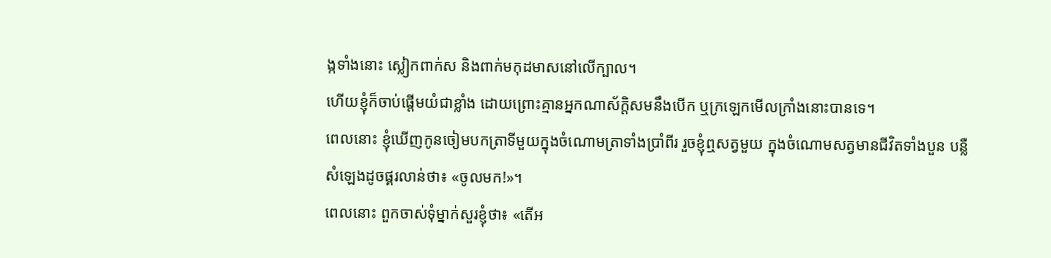ង្កទាំងនោះ ស្លៀកពាក់ស និងពាក់មកុដមាសនៅលើក្បាល។
ហើយខ្ញុំក៏ចាប់ផ្តើមយំជាខ្លាំង ដោយព្រោះគ្មានអ្នកណាស័ក្តិសមនឹងបើក ឬក្រឡេកមើលក្រាំងនោះបានទេ។
ពេលនោះ ខ្ញុំឃើញកូនចៀមបកត្រាទីមួយក្នុងចំណោមត្រាទាំងប្រាំពីរ រួចខ្ញុំឮសត្វមួយ ក្នុងចំណោមសត្វមានជីវិតទាំងបួន បន្លឺសំឡេងដូចផ្គរលាន់ថា៖ «ចូលមក!»។
ពេលនោះ ពួកចាស់ទុំម្នាក់សួរខ្ញុំថា៖ «តើអ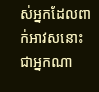ស់អ្នកដែលពាក់អាវសនោះជាអ្នកណា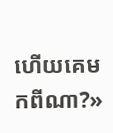ហើយគេមកពីណា?»